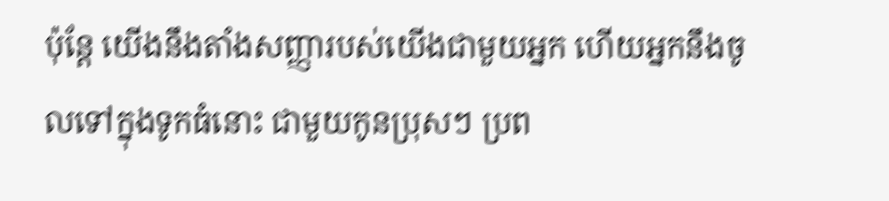ប៉ុន្ដែ យើងនឹងតាំងសញ្ញារបស់យើងជាមួយអ្នក ហើយអ្នកនឹងចូលទៅក្នុងទូកធំនោះ ជាមួយកូនប្រុសៗ ប្រព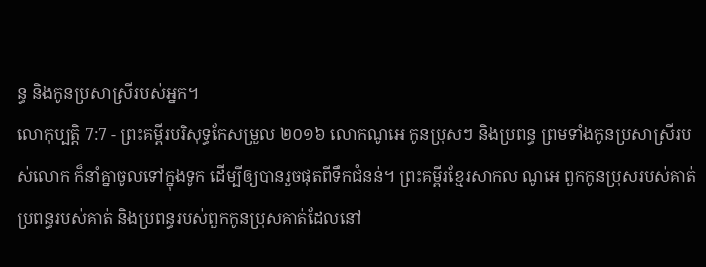ន្ធ និងកូនប្រសាស្រីរបស់អ្នក។
លោកុប្បត្តិ 7:7 - ព្រះគម្ពីរបរិសុទ្ធកែសម្រួល ២០១៦ លោកណូអេ កូនប្រុសៗ និងប្រពន្ធ ព្រមទាំងកូនប្រសាស្រីរបស់លោក ក៏នាំគ្នាចូលទៅក្នុងទូក ដើម្បីឲ្យបានរួចផុតពីទឹកជំនន់។ ព្រះគម្ពីរខ្មែរសាកល ណូអេ ពួកកូនប្រុសរបស់គាត់ ប្រពន្ធរបស់គាត់ និងប្រពន្ធរបស់ពួកកូនប្រុសគាត់ដែលនៅ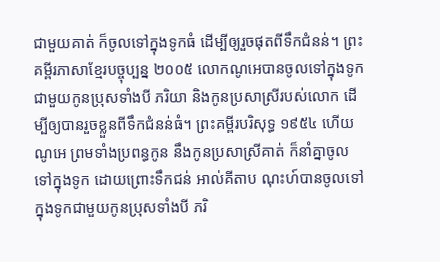ជាមួយគាត់ ក៏ចូលទៅក្នុងទូកធំ ដើម្បីឲ្យរួចផុតពីទឹកជំនន់។ ព្រះគម្ពីរភាសាខ្មែរបច្ចុប្បន្ន ២០០៥ លោកណូអេបានចូលទៅក្នុងទូកជាមួយកូនប្រុសទាំងបី ភរិយា និងកូនប្រសាស្រីរបស់លោក ដើម្បីឲ្យបានរួចខ្លួនពីទឹកជំនន់ធំ។ ព្រះគម្ពីរបរិសុទ្ធ ១៩៥៤ ហើយណូអេ ព្រមទាំងប្រពន្ធកូន នឹងកូនប្រសាស្រីគាត់ ក៏នាំគ្នាចូលទៅក្នុងទូក ដោយព្រោះទឹកជន់ អាល់គីតាប ណុះហ៍បានចូលទៅក្នុងទូកជាមួយកូនប្រុសទាំងបី ភរិ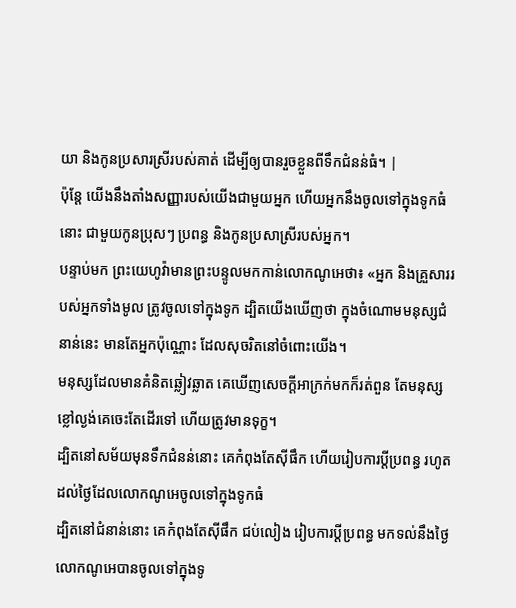យា និងកូនប្រសារស្រីរបស់គាត់ ដើម្បីឲ្យបានរួចខ្លួនពីទឹកជំនន់ធំ។ |
ប៉ុន្ដែ យើងនឹងតាំងសញ្ញារបស់យើងជាមួយអ្នក ហើយអ្នកនឹងចូលទៅក្នុងទូកធំនោះ ជាមួយកូនប្រុសៗ ប្រពន្ធ និងកូនប្រសាស្រីរបស់អ្នក។
បន្ទាប់មក ព្រះយេហូវ៉ាមានព្រះបន្ទូលមកកាន់លោកណូអេថា៖ «អ្នក និងគ្រួសាររបស់អ្នកទាំងមូល ត្រូវចូលទៅក្នុងទូក ដ្បិតយើងឃើញថា ក្នុងចំណោមមនុស្សជំនាន់នេះ មានតែអ្នកប៉ុណ្ណោះ ដែលសុចរិតនៅចំពោះយើង។
មនុស្សដែលមានគំនិតឆ្លៀវឆ្លាត គេឃើញសេចក្ដីអាក្រក់មកក៏រត់ពួន តែមនុស្សខ្លៅល្ងង់គេចេះតែដើរទៅ ហើយត្រូវមានទុក្ខ។
ដ្បិតនៅសម័យមុនទឹកជំនន់នោះ គេកំពុងតែស៊ីផឹក ហើយរៀបការប្តីប្រពន្ធ រហូតដល់ថ្ងៃដែលលោកណូអេចូលទៅក្នុងទូកធំ
ដ្បិតនៅជំនាន់នោះ គេកំពុងតែស៊ីផឹក ជប់លៀង រៀបការប្តីប្រពន្ធ មកទល់នឹងថ្ងៃលោកណូអេបានចូលទៅក្នុងទូ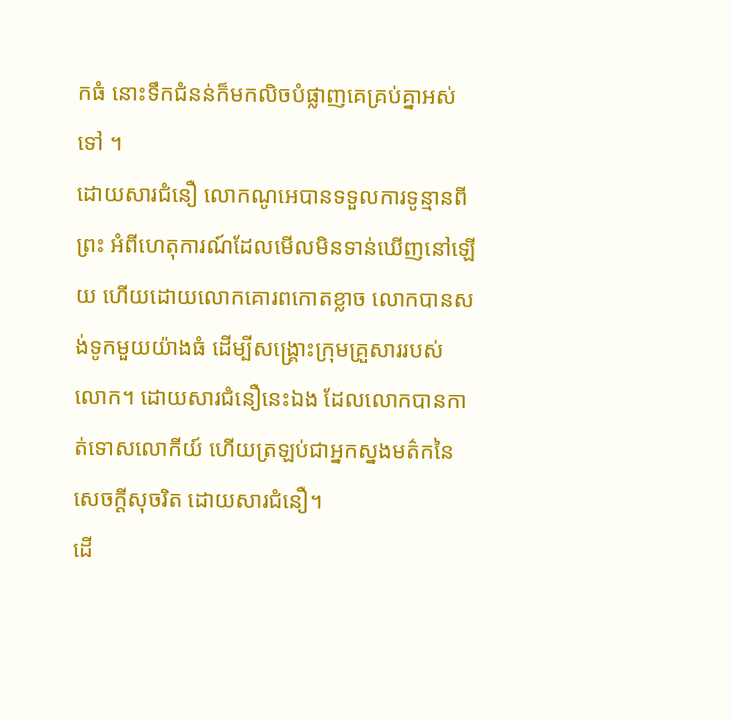កធំ នោះទឹកជំនន់ក៏មកលិចបំផ្លាញគេគ្រប់គ្នាអស់ទៅ ។
ដោយសារជំនឿ លោកណូអេបានទទួលការទូន្មានពីព្រះ អំពីហេតុការណ៍ដែលមើលមិនទាន់ឃើញនៅឡើយ ហើយដោយលោកគោរពកោតខ្លាច លោកបានសង់ទូកមួយយ៉ាងធំ ដើម្បីសង្គ្រោះក្រុមគ្រួសាររបស់លោក។ ដោយសារជំនឿនេះឯង ដែលលោកបានកាត់ទោសលោកីយ៍ ហើយត្រឡប់ជាអ្នកស្នងមត៌កនៃសេចក្ដីសុចរិត ដោយសារជំនឿ។
ដើ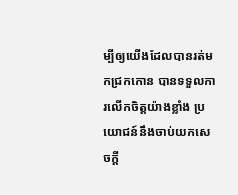ម្បីឲ្យយើងដែលបានរត់មកជ្រកកោន បានទទួលការលើកចិត្តយ៉ាងខ្លាំង ប្រយោជន៍នឹងចាប់យកសេចក្តី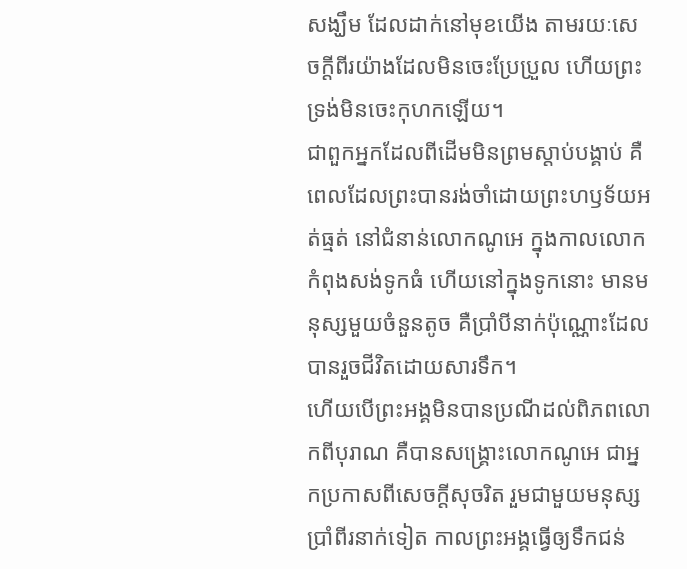សង្ឃឹម ដែលដាក់នៅមុខយើង តាមរយៈសេចក្ដីពីរយ៉ាងដែលមិនចេះប្រែប្រួល ហើយព្រះទ្រង់មិនចេះកុហកឡើយ។
ជាពួកអ្នកដែលពីដើមមិនព្រមស្តាប់បង្គាប់ គឺពេលដែលព្រះបានរង់ចាំដោយព្រះហឫទ័យអត់ធ្មត់ នៅជំនាន់លោកណូអេ ក្នុងកាលលោកកំពុងសង់ទូកធំ ហើយនៅក្នុងទូកនោះ មានមនុស្សមួយចំនួនតូច គឺប្រាំបីនាក់ប៉ុណ្ណោះដែលបានរួចជីវិតដោយសារទឹក។
ហើយបើព្រះអង្គមិនបានប្រណីដល់ពិភពលោកពីបុរាណ គឺបានសង្គ្រោះលោកណូអេ ជាអ្នកប្រកាសពីសេចក្ដីសុចរិត រួមជាមួយមនុស្សប្រាំពីរនាក់ទៀត កាលព្រះអង្គធ្វើឲ្យទឹកជន់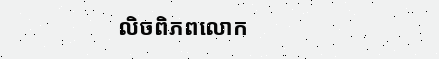លិចពិភពលោក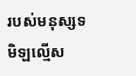របស់មនុស្សទមិឡល្មើស